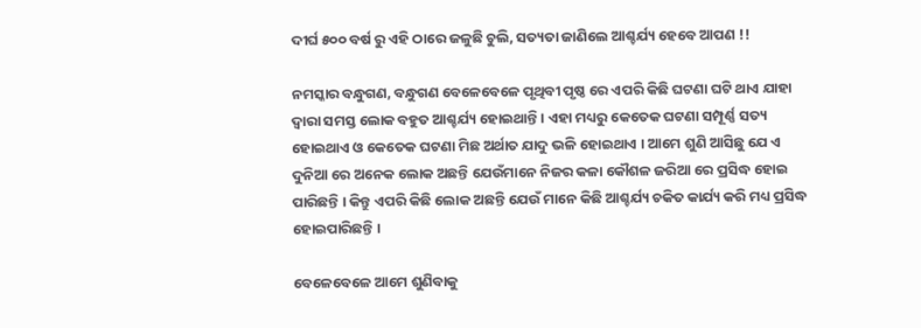ଦୀର୍ଘ ୫୦୦ ବର୍ଷ ରୁ ଏହି ଠାରେ ଜଳୁଛି ଚୁଲି, ସତ୍ୟତା ଜାଣିଲେ ଆଶ୍ଚର୍ଯ୍ୟ ହେବେ ଆପଣ !!

ନମସ୍କାର ବନ୍ଧୁଗଣ, ବନ୍ଧୁଗଣ ବେଳେବେଳେ ପୃଥିବୀ ପୃଷ୍ଠ ରେ ଏପରି କିଛି ଘଟଣା ଘଟି ଥାଏ ଯାହା ଦ୍ୱାରା ସମସ୍ତ ଲୋକ ବହୁତ ଆଶ୍ଚର୍ଯ୍ୟ ହୋଇଥାନ୍ତି । ଏହା ମଧ୍ୟରୁ କେତେକ ଘଟଣା ସମ୍ପୂର୍ଣ୍ଣ ସତ୍ୟ ହୋଇଥାଏ ଓ କେତେକ ଘଟଣା ମିଛ ଅର୍ଥାତ ଯାଦୁ ଭଳି ହୋଇଥାଏ । ଆମେ ଶୁଣି ଆସିଛୁ ଯେ ଏ ଦୁନିଆ ରେ ଅନେକ ଲୋକ ଅଛନ୍ତି ଯେଉଁମାନେ ନିଜର କଳା କୌଶଳ ଜରିଆ ରେ ପ୍ରସିଦ୍ଧ ହୋଇ ପାରିଛନ୍ତି । କିନ୍ତୁ ଏପରି କିଛି ଲୋକ ଅଛନ୍ତି ଯେଉଁ ମାନେ କିଛି ଆଶ୍ଚର୍ଯ୍ୟ ଚକିତ କାର୍ଯ୍ୟ କରି ମଧ୍ୟ ପ୍ରସିଦ୍ଧ ହୋଇପାରିଛନ୍ତି ।

ବେଳେବେଳେ ଆମେ ଶୁଣିବାକୁ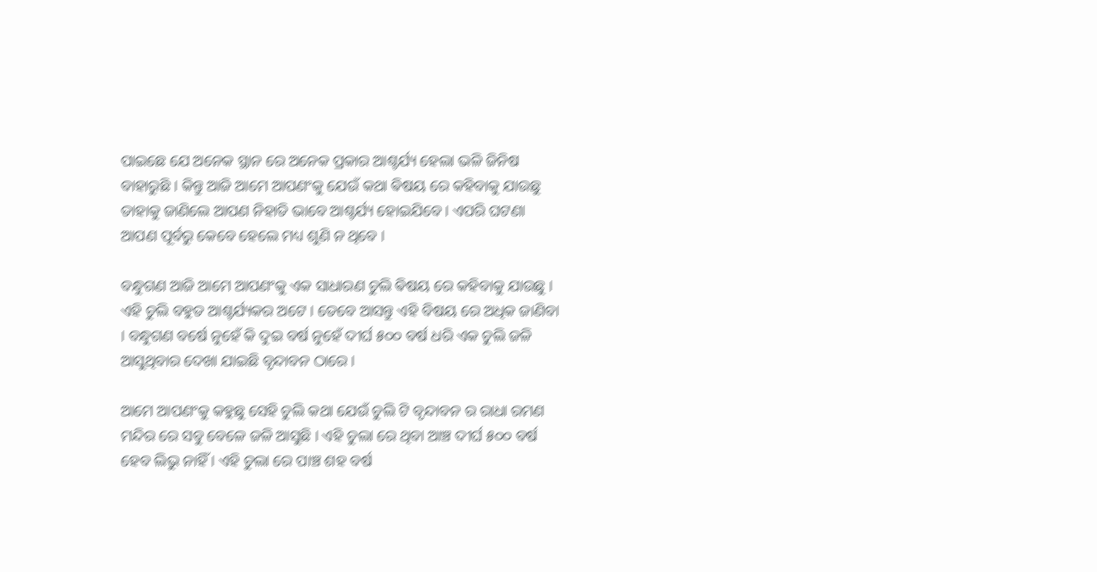ପାଇଛେ ଯେ ଅନେକ ସ୍ଥାନ ରେ ଅନେକ ପ୍ରକାର ଆଶ୍ଚର୍ଯ୍ୟ ହେଲା ଭଳି ଜିନିଷ ବାହାରୁଛି । କିନ୍ତୁ ଆଜି ଆମେ ଆପଣଂକୁ ଯେଉଁ କଥା ଵିଷୟ ରେ କହିବାକୁ ଯାଉଛୁ ତାହାକୁ ଜାଣିଲେ ଆପଣ ନିହାତି ଭାବେ ଆଶ୍ଚର୍ଯ୍ୟ ହୋଇଯିବେ । ଏପରି ଘଟଣା ଆପଣ ପୂର୍ବରୁ କେବେ ହେଲେ ମଧ୍ୟ ଶୁଣି ନ ଥିବେ ।

ବନ୍ଧୁଗଣ ଆଜି ଆମେ ଆପଣଂକୁ ଏକ ସାଧାରଣ ଚୁଲି ଵିଷୟ ରେ କହିବାକୁ ଯାଉଛୁ । ଏହି ଚୁଲି ବହୁତ ଆଶ୍ଚର୍ଯ୍ୟକର ଅଟେ । ତେବେ ଆସନ୍ତୁ ଏହି ବିଷୟ ରେ ଅଧିକ ଜାଣିବା । ବନ୍ଧୁଗଣ ବର୍ଷେ ନୁହେଁ କି ଦୁଇ ବର୍ଷ ନୁହେଁ ଦୀର୍ଘ ୫୦୦ ବର୍ଷ ଧରି ଏକ ଚୁଲି ଜଳି ଆସୁଥିବାର ଦେଖା ଯାଇଛି ବୃନ୍ଦାବନ ଠାରେ ।

ଆମେ ଆପଣଂକୁ କହୁଛୁ ସେହି ଚୁଲି କଥା ଯେଉଁ ଚୁଲି ଟି ବୃନ୍ଦାବନ ର ରାଧା ରମଣ ମନ୍ଦିର ରେ ସବୁ ବେଳେ ଜଳି ଆସୁଛି । ଏହି ଚୁଲା ରେ ଥିବା ଆଞ୍ଚ ଦୀର୍ଘ ୫୦୦ ବର୍ଷ ହେବ ଲିଭୁ ନାହିଁ । ଏହି ଚୁଲା ରେ ପାଞ୍ଚ ଶହ ବର୍ଷ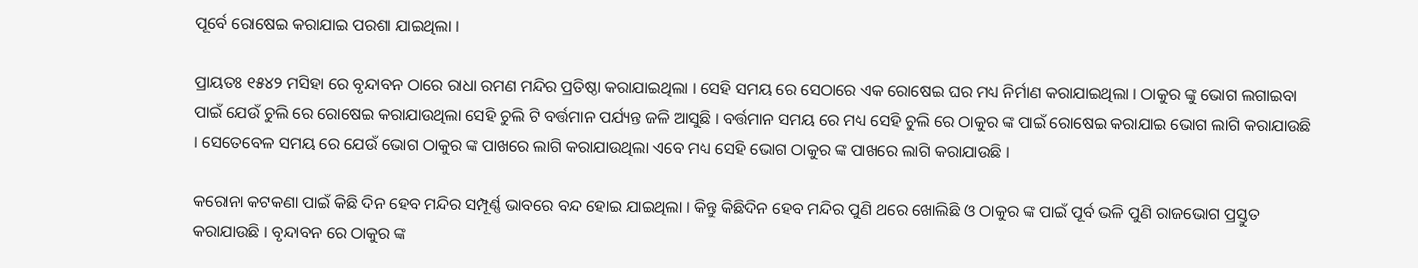ପୂର୍ବେ ରୋଷେଇ କରାଯାଇ ପରଶା ଯାଇଥିଲା ।

ପ୍ରାୟତଃ ୧୫୪୨ ମସିହା ରେ ବୃନ୍ଦାବନ ଠାରେ ରାଧା ରମଣ ମନ୍ଦିର ପ୍ରତିଷ୍ଠା କରାଯାଇଥିଲା । ସେହି ସମୟ ରେ ସେଠାରେ ଏକ ରୋଷେଇ ଘର ମଧ୍ୟ ନିର୍ମାଣ କରାଯାଇଥିଲା । ଠାକୁର ଙ୍କୁ ଭୋଗ ଲଗାଇବା ପାଇଁ ଯେଉଁ ଚୁଲି ରେ ରୋଷେଇ କରାଯାଉଥିଲା ସେହି ଚୁଲି ଟି ବର୍ତ୍ତମାନ ପର୍ଯ୍ୟନ୍ତ ଜଳି ଆସୁଛି । ବର୍ତ୍ତମାନ ସମୟ ରେ ମଧ୍ୟ ସେହି ଚୁଲି ରେ ଠାକୁର ଙ୍କ ପାଇଁ ରୋଷେଇ କରାଯାଇ ଭୋଗ ଲାଗି କରାଯାଉଛି । ସେତେବେଳ ସମୟ ରେ ଯେଉଁ ଭୋଗ ଠାକୁର ଙ୍କ ପାଖରେ ଲାଗି କରାଯାଉଥିଲା ଏବେ ମଧ୍ୟ ସେହି ଭୋଗ ଠାକୁର ଙ୍କ ପାଖରେ ଲାଗି କରାଯାଉଛି ।

କରୋନା କଟକଣା ପାଇଁ କିଛି ଦିନ ହେବ ମନ୍ଦିର ସମ୍ପୂର୍ଣ୍ଣ ଭାବରେ ବନ୍ଦ ହୋଇ ଯାଇଥିଲା । କିନ୍ତୁ କିଛିଦିନ ହେବ ମନ୍ଦିର ପୁଣି ଥରେ ଖୋଲିଛି ଓ ଠାକୁର ଙ୍କ ପାଇଁ ପୂର୍ବ ଭଳି ପୁଣି ରାଜଭୋଗ ପ୍ରସ୍ତୁତ କରାଯାଉଛି । ବୃନ୍ଦାବନ ରେ ଠାକୁର ଙ୍କ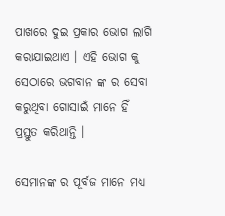ପାଖରେ ଦୁଇ ପ୍ରକାର ଭୋଗ ଲାଗି କରାଯାଇଥାଏ । ଏହି ଭୋଗ କୁ ସେଠାରେ ଭଗବାନ ଙ୍କ ର ସେବା କରୁଥିବା ଗୋସାଇଁ ମାନେ ହିଁ ପ୍ରସ୍ତୁତ କରିଥାନ୍ତି ।

ସେମାନଙ୍କ ର ପୂର୍ବଜ ମାନେ ମଧ୍ୟ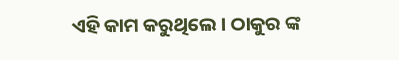ଏହି କାମ କରୁଥିଲେ । ଠାକୁର ଙ୍କ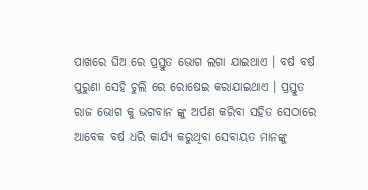ପାଖରେ ଘିଅ ରେ ପ୍ରସ୍ତୁତ ଭୋଗ ଲଗା ଯାଇଥାଏ । ବର୍ଷ ବର୍ଷ ପୁରୁଣା ସେହି ଚୁଲି ରେ ରୋଷେଇ କରାଯାଇଥାଏ । ପ୍ରସ୍ତୁତ ରାଜ ଭୋଗ କୁ ଭଗବାନ ଙ୍କୁ ଅର୍ପଣ କରିବା ସହିତ ସେଠାରେ ଆବେକ ବର୍ଷ ଧରି କାର୍ଯ୍ୟ କରୁଥିବା ସେବାୟତ ମାନଙ୍କୁ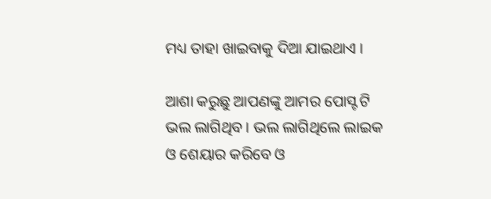ମଧ୍ୟ ତାହା ଖାଇବାକୁ ଦିଆ ଯାଇଥାଏ ।

ଆଶା କରୁଛୁ ଆପଣଙ୍କୁ ଆମର ପୋସ୍ଟ ଟି ଭଲ ଲାଗିଥିବ । ଭଲ ଲାଗିଥିଲେ ଲାଇକ ଓ ଶେୟାର କରିବେ ଓ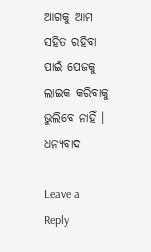ଆଗକୁ ଆମ ସହିତ ରହିବା ପାଇଁ ପେଜକୁ ଲାଇକ କରିବାକୁ ଭୁଲିବେ ନାହିଁ । ଧନ୍ୟବାଦ

Leave a Reply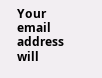Your email address will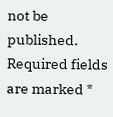not be published. Required fields are marked *